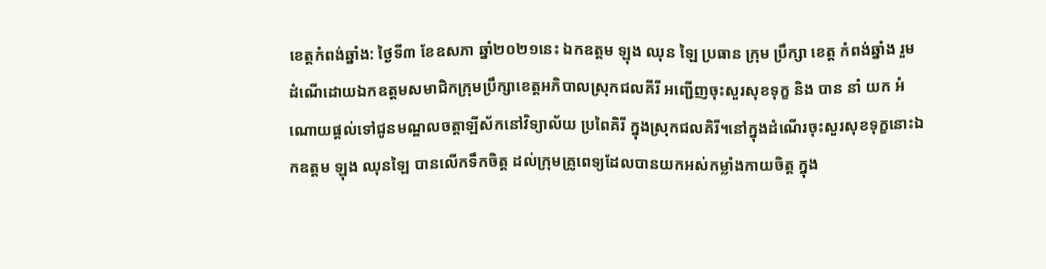ខេត្តកំពង់ឆ្នាំង: ថ្ងៃទី៣ ខែឧសភា ឆ្នាំ២០២១នេះ ឯកឧត្ដម ឡុង ឈុន ឡៃ ប្រធាន ក្រុម ប្រឹក្សា ខេត្ត កំពង់ឆ្នាំង រួមដំណើដោយឯកឧត្តមសមាជិកក្រុមប្រឹក្សាខេត្តអភិបាលស្រុកជលគីរី អញ្ជើញចុះសួរសុខទុក្ខ និង បាន នាំ យក អំណោយផ្តល់ទៅជូនមណ្ឌលចត្តាឡីស័កនៅវិទ្យាល័យ ប្រពៃគិរី ក្នុងស្រុកជលគិរី។នៅក្នុងដំណើរចុះសួរសុខទុក្ខនោះឯកឧត្តម ឡុង ឈុនឡៃ បានលើកទឹកចិត្ត ដល់ក្រុមគ្រូពេទ្យដែលបានយកអស់កម្លាំងកាយចិត្ត ក្នុង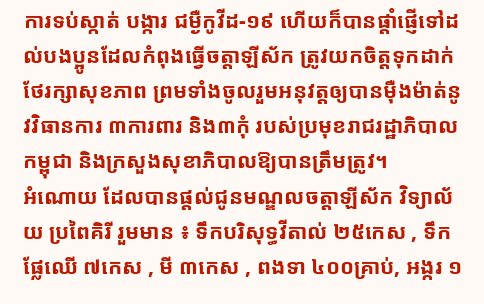ការទប់ស្កាត់ បង្ការ ជម្ងឺកូវីដ-១៩ ហើយក៏បានផ្តាំផ្ញើទៅដល់បងប្អូនដែលកំពុងធ្វើចត្តាឡីស័ក ត្រូវយកចិត្តទុកដាក់ថែរក្សាសុខភាព ព្រមទាំងចូលរួមអនុវត្តឲ្យបានម៉ឺងម៉ាត់នូវវិធានការ ៣ការពារ និង៣កុំ របស់ប្រមុខរាជរដ្ឋាភិបាលកម្ពុជា និងក្រសួងសុខាភិបាលឱ្យបានត្រឹមត្រូវ។
អំណោយ ដែលបានផ្តល់ជូនមណ្ឌលចត្តាឡីស័ក វិទ្យាល័យ ប្រពៃគិរី រួមមាន ៖ ទឹកបរិសុទ្ធវីតាល់ ២៥កេស , ទឹកផ្លែឈើ ៧កេស , មី ៣កេស , ពងទា ៤០០គ្រាប់, អង្ករ ១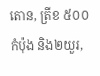តោន, ត្រីខ ៥០០កំប៉ុង និង២យួរ,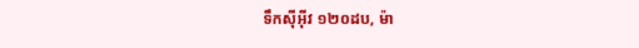ទឹកស៊ីអ៊ីវ ១២០ដប, ម៉ា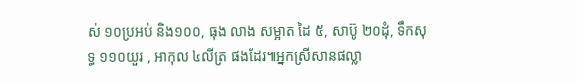ស់ ១០ប្រអប់ និង១០០, ធុង លាង សម្អាត ដៃ ៥, សាប៊ូ ២០ដុំ, ទឹកសុទ្ធ ១១០យួរ , អាកុល ៤លីត្រ ផងដែរ៕អ្នកស្រីសានផល្លា